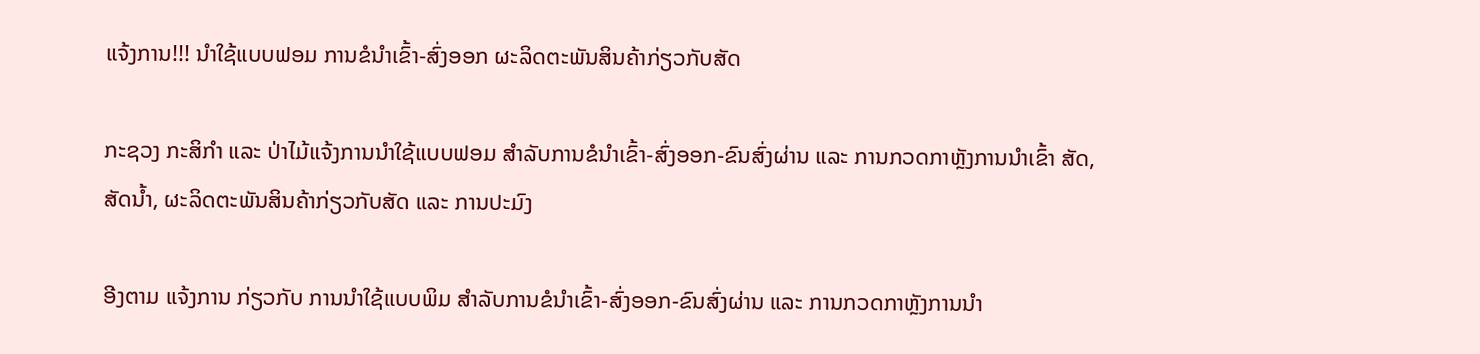ແຈ້ງການ!!! ນຳໃຊ້ແບບຟອມ ການຂໍນຳເຂົ້າ-ສົ່ງອອກ ຜະລິດຕະພັນສິນຄ້າກ່ຽວກັບສັດ

ກະຊວງ ກະສິກຳ ແລະ ປ່າໄມ້ແຈ້ງການນຳໃຊ້ແບບຟອມ ສຳລັບການຂໍນຳເຂົ້າ-ສົ່ງອອກ-ຂົນສົ່ງຜ່ານ ແລະ ການກວດກາຫຼັງການນຳເຂົ້າ ສັດ, ສັດນ້ຳ, ຜະລິດຕະພັນສິນຄ້າກ່ຽວກັບສັດ ແລະ ການປະມົງ

ອີງຕາມ ແຈ້ງການ ກ່ຽວກັບ ການນຳໃຊ້ແບບພິມ ສຳລັບການຂໍນຳເຂົ້າ-ສົ່ງອອກ-ຂົນສົ່ງຜ່ານ ແລະ ການກວດກາຫຼັງການນຳ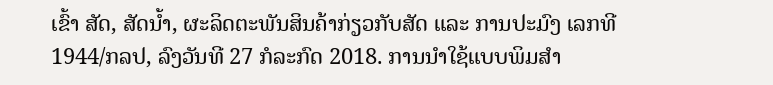ເຂົ້າ ສັດ, ສັດນ້ຳ, ຜະລິດຕະພັນສິນຄ້າກ່ຽວກັບສັດ ແລະ ການປະມົງ ເລກທີ 1944/ກລປ, ລົງວັນທີ 27 ກໍລະກົດ 2018. ການນຳໃຊ້ແບບພິມສຳ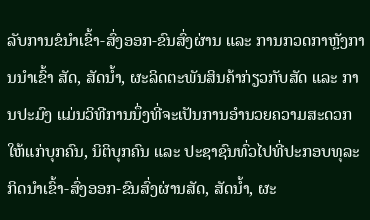ລັບການຂໍນຳເຂົ້າ-ສົ່ງອອກ-ຂົນສົ່ງຜ່ານ ແລະ ການກວດກາຫຼັງການນຳເຂົ້າ ສັດ, ສັດນ້ຳ, ຜະລິດຕະພັນສິນຄ້າກ່ຽວກັບສັດ ແລະ ການປະມົງ ແມ່ນວິທີການນຶ່ງທີ່ຈະເປັນການອຳນວຍຄວາມສະດວກໃຫ້ແກ່ບຸກຄົນ, ນິຕິບຸກຄົນ ແລະ ປະຊາຊົນທົ່ວໄປທີ່ປະກອບທຸລະກິດນຳເຂົ້າ-ສົ່ງອອກ-ຂົນສົ່ງຜ່ານສັດ, ສັດນ້ຳ, ຜະ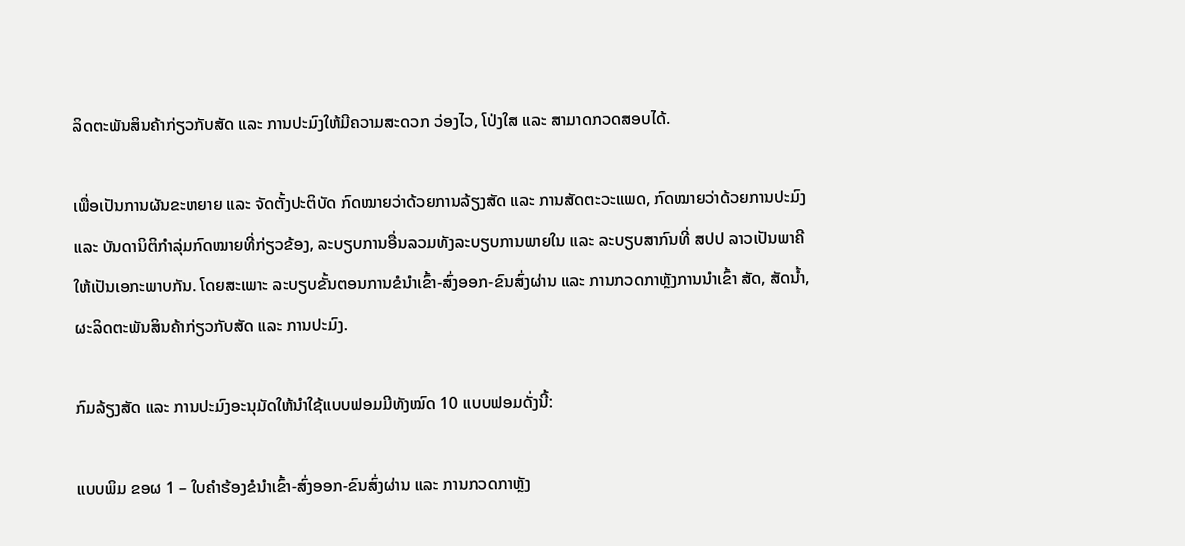ລິດຕະພັນສິນຄ້າກ່ຽວກັບສັດ ແລະ ການປະມົງໃຫ້ມີຄວາມສະດວກ ວ່ອງໄວ, ໂປ່ງໃສ ແລະ ສາມາດກວດສອບໄດ້.

ເພື່ອເປັນການຜັນຂະຫຍາຍ ແລະ ຈັດຕັ້ງປະຕິບັດ ກົດໝາຍວ່າດ້ວຍການລ້ຽງສັດ ແລະ ການສັດຕະວະແພດ, ກົດໝາຍວ່າດ້ວຍການປະມົງ ແລະ ບັນດານິຕິກຳລຸ່ມກົດໝາຍທີ່ກ່ຽວຂ້ອງ, ລະບຽບການອື່ນລວມທັງລະບຽບການພາຍໃນ ແລະ ລະບຽບສາກົນທີ່ ສປປ ລາວເປັນພາຄີ ໃຫ້ເປັນເອກະພາບກັນ. ໂດຍສະເພາະ ລະບຽບຂັ້ນຕອນການຂໍນຳເຂົ້າ-ສົ່ງອອກ-ຂົນສົ່ງຜ່ານ ແລະ ການກວດກາຫຼັງການນຳເຂົ້າ ສັດ, ສັດນ້ຳ, ຜະລິດຕະພັນສິນຄ້າກ່ຽວກັບສັດ ແລະ ການປະມົງ.

ກົມລ້ຽງສັດ ແລະ ການປະມົງອະນຸມັດໃຫ້ນຳໃຊ້ແບບຟອມມີທັງໝົດ 10 ແບບຟອມດັ່ງນີ້:

ແບບພິມ ຂອຜ 1 – ໃບຄຳຮ້ອງຂໍນຳເຂົ້າ-ສົ່ງອອກ-ຂົນສົ່ງຜ່ານ ແລະ ການກວດກາຫຼັງ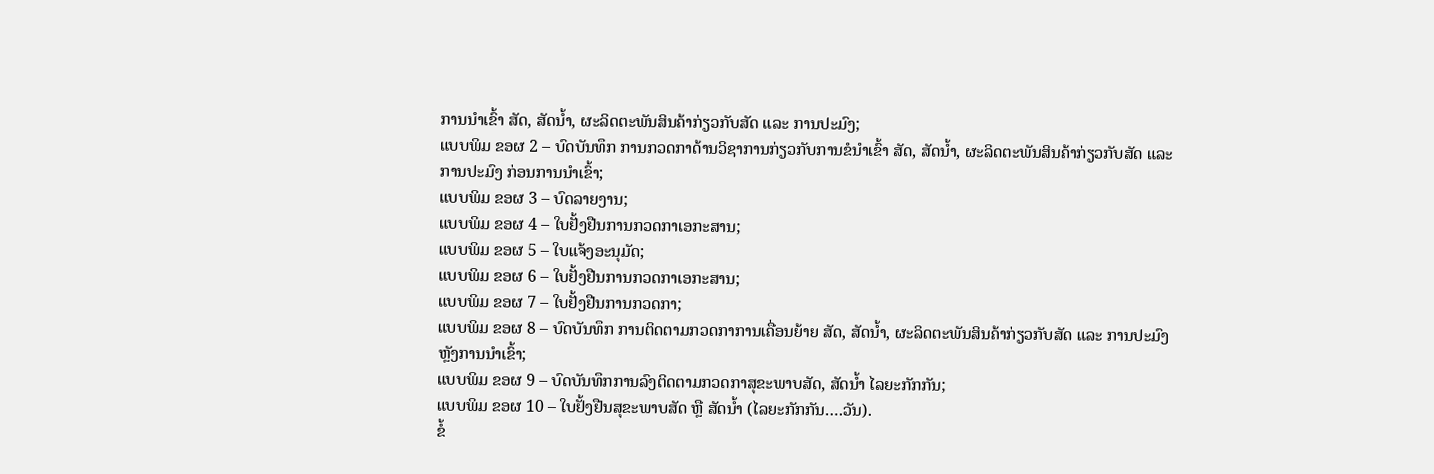ການນຳເຂົ້າ ສັດ, ສັດນ້ຳ, ຜະລິດຕະພັນສິນຄ້າກ່ຽວກັບສັດ ແລະ ການປະມົງ;
ແບບພິມ ຂອຜ 2 – ບົດບັນທຶກ ການກວດກາດ້ານວິຊາການກ່ຽວກັບການຂໍນຳເຂົ້າ ສັດ, ສັດນ້ຳ, ຜະລິດຕະພັນສິນຄ້າກ່ຽວກັບສັດ ແລະ ການປະມົງ ກ່ອນການນຳເຂົ້າ;
ແບບພິມ ຂອຜ 3 – ບົດລາຍງານ;
ແບບພິມ ຂອຜ 4 – ໃບຢັ້ງຢືນການກວດກາເອກະສານ;
ແບບພິມ ຂອຜ 5 – ໃບແຈ້ງອະນຸມັດ;
ແບບພິມ ຂອຜ 6 – ໃບຢັ້ງຢືນການກວດກາເອກະສານ;
ແບບພິມ ຂອຜ 7 – ໃບຢັ້ງຢືນການກວດກາ;
ແບບພິມ ຂອຜ 8 – ບົດບັນທຶກ ການຕິດຕາມກວດກາການເຄື່ອນຍ້າຍ ສັດ, ສັດນ້ຳ, ຜະລິດຕະພັນສິນຄ້າກ່ຽວກັບສັດ ແລະ ການປະມົງ ຫຼັງການນຳເຂົ້າ;
ແບບພິມ ຂອຜ 9 – ບົດບັນທຶກການລົງຕິດຕາມກວດກາສຸຂະພາບສັດ, ສັດນ້ຳ ໄລຍະກັກກັນ;
ແບບພິມ ຂອຜ 10 – ໃບຢັ້ງຢືນສຸຂະພາບສັດ ຫຼື ສັດນ້ຳ (ໄລຍະກັກກັນ….ວັນ).
ຂໍ້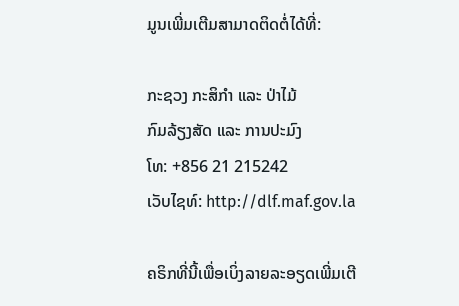ມູນເພີ່ມເຕີມສາມາດຕິດຕໍ່ໄດ້ທີ່:

ກະຊວງ ກະສິກຳ ແລະ ປ່າໄມ້
ກົມລ້ຽງສັດ ແລະ ການປະມົງ
ໂທ: +856 21 215242
ເວັບໄຊທ໌: http://dlf.maf.gov.la

ຄຣິກທີ່ນີ້ເພື່ອເບິ່ງລາຍລະອຽດເພີ່ມເຕີ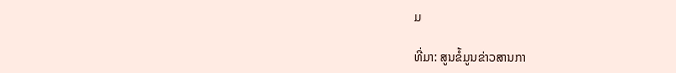ມ

ທີ່ມາ: ສູນຂໍ້ມູນຂ່າວສານກາ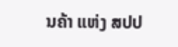ນຄ້າ ແຫ່ງ ສປປ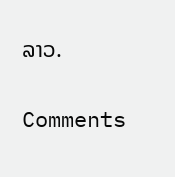ລາວ.

Comments